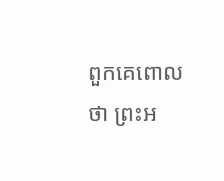ពួកគេពោលថា ព្រះអ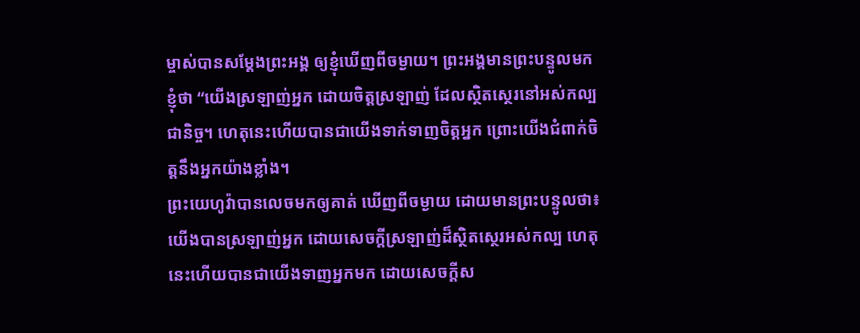ម្ចាស់បានសម្តែងព្រះអង្គ ឲ្យខ្ញុំឃើញពីចម្ងាយ។ ព្រះអង្គមានព្រះបន្ទូលមកខ្ញុំថា “យើងស្រឡាញ់អ្នក ដោយចិត្តស្រឡាញ់ ដែលស្ថិតស្ថេរនៅអស់កល្បជានិច្ច។ ហេតុនេះហើយបានជាយើងទាក់ទាញចិត្តអ្នក ព្រោះយើងជំពាក់ចិត្តនឹងអ្នកយ៉ាងខ្លាំង។
ព្រះយេហូវ៉ាបានលេចមកឲ្យគាត់ ឃើញពីចម្ងាយ ដោយមានព្រះបន្ទូលថា៖ យើងបានស្រឡាញ់អ្នក ដោយសេចក្ដីស្រឡាញ់ដ៏ស្ថិតស្ថេរអស់កល្ប ហេតុនេះហើយបានជាយើងទាញអ្នកមក ដោយសេចក្ដីស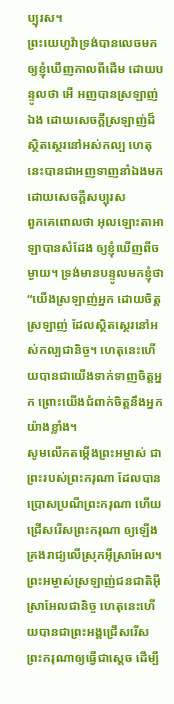ប្បុរស។
ព្រះយេហូវ៉ាទ្រង់បានលេចមកឲ្យខ្ញុំឃើញកាលពីដើម ដោយបន្ទូលថា អើ អញបានស្រឡាញ់ឯង ដោយសេចក្ដីស្រឡាញ់ដ៏ស្ថិតស្ថេរនៅអស់កល្ប ហេតុនេះបានជាអញទាញនាំឯងមក ដោយសេចក្ដីសប្បុរស
ពួកគេពោលថា អុលឡោះតាអាឡាបានសំដែង ឲ្យខ្ញុំឃើញពីចម្ងាយ។ ទ្រង់មានបន្ទូលមកខ្ញុំថា “យើងស្រឡាញ់អ្នក ដោយចិត្តស្រឡាញ់ ដែលស្ថិតស្ថេរនៅអស់កល្បជានិច្ច។ ហេតុនេះហើយបានជាយើងទាក់ទាញចិត្តអ្នក ព្រោះយើងជំពាក់ចិត្តនឹងអ្នកយ៉ាងខ្លាំង។
សូមលើកតម្កើងព្រះអម្ចាស់ ជាព្រះរបស់ព្រះករុណា ដែលបានប្រោសប្រណីព្រះករុណា ហើយជ្រើសរើសព្រះករុណា ឲ្យឡើងគ្រងរាជ្យលើស្រុកអ៊ីស្រាអែល។ ព្រះអម្ចាស់ស្រឡាញ់ជនជាតិអ៊ីស្រាអែលជានិច្ច ហេតុនេះហើយបានជាព្រះអង្គជ្រើសរើសព្រះករុណាឲ្យធ្វើជាស្ដេច ដើម្បី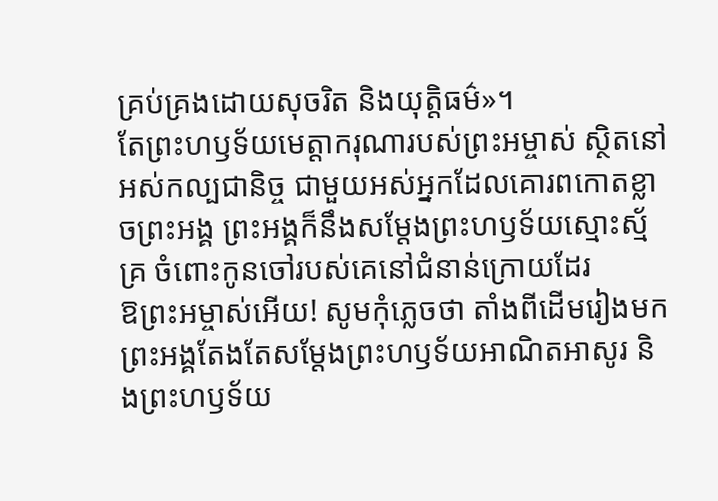គ្រប់គ្រងដោយសុចរិត និងយុត្តិធម៌»។
តែព្រះហឫទ័យមេត្តាករុណារបស់ព្រះអម្ចាស់ ស្ថិតនៅអស់កល្បជានិច្ច ជាមួយអស់អ្នកដែលគោរពកោតខ្លាចព្រះអង្គ ព្រះអង្គក៏នឹងសម្តែងព្រះហឫទ័យស្មោះស្ម័គ្រ ចំពោះកូនចៅរបស់គេនៅជំនាន់ក្រោយដែរ
ឱព្រះអម្ចាស់អើយ! សូមកុំភ្លេចថា តាំងពីដើមរៀងមក ព្រះអង្គតែងតែសម្តែងព្រះហឫទ័យអាណិតអាសូរ និងព្រះហឫទ័យ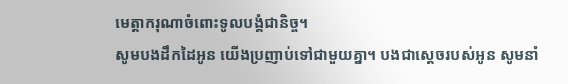មេត្តាករុណាចំពោះទូលបង្គំជានិច្ច។
សូមបងដឹកដៃអូន យើងប្រញាប់ទៅជាមួយគ្នា។ បងជាស្ដេចរបស់អូន សូមនាំ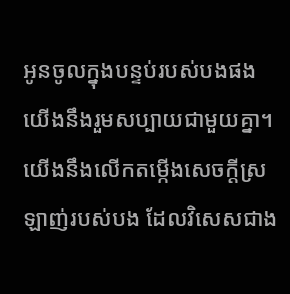អូនចូលក្នុងបន្ទប់របស់បងផង យើងនឹងរួមសប្បាយជាមួយគ្នា។ យើងនឹងលើកតម្កើងសេចក្ដីស្រឡាញ់របស់បង ដែលវិសេសជាង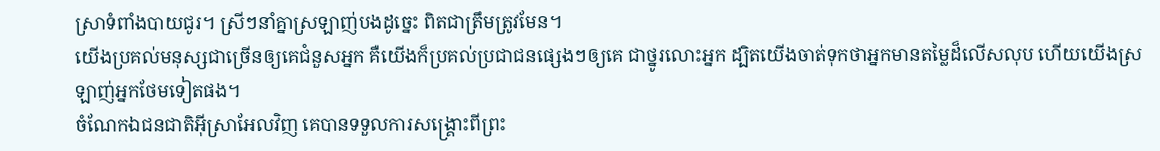ស្រាទំពាំងបាយជូរ។ ស្រីៗនាំគ្នាស្រឡាញ់បងដូច្នេះ ពិតជាត្រឹមត្រូវមែន។
យើងប្រគល់មនុស្សជាច្រើនឲ្យគេជំនួសអ្នក គឺយើងក៏ប្រគល់ប្រជាជនផ្សេងៗឲ្យគេ ជាថ្នូរលោះអ្នក ដ្បិតយើងចាត់ទុកថាអ្នកមានតម្លៃដ៏លើសលុប ហើយយើងស្រឡាញ់អ្នកថែមទៀតផង។
ចំណែកឯជនជាតិអ៊ីស្រាអែលវិញ គេបានទទួលការសង្គ្រោះពីព្រះ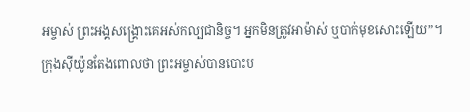អម្ចាស់ ព្រះអង្គសង្គ្រោះគេអស់កល្បជានិច្ច។ អ្នកមិនត្រូវអាម៉ាស់ ឬបាក់មុខសោះឡើយ”។
ក្រុងស៊ីយ៉ូនតែងពោលថា ព្រះអម្ចាស់បានបោះប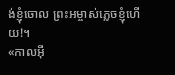ង់ខ្ញុំចោល ព្រះអម្ចាស់ភ្លេចខ្ញុំហើយ!។
«កាលអ៊ី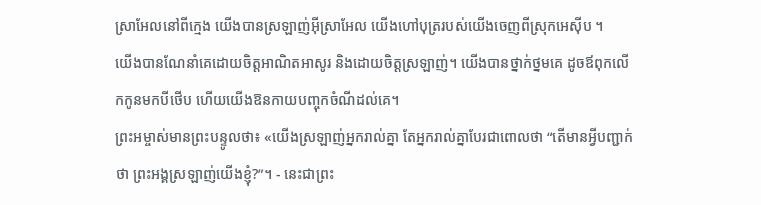ស្រាអែលនៅពីក្មេង យើងបានស្រឡាញ់អ៊ីស្រាអែល យើងហៅបុត្ររបស់យើងចេញពីស្រុកអេស៊ីប ។
យើងបានណែនាំគេដោយចិត្តអាណិតអាសូរ និងដោយចិត្តស្រឡាញ់។ យើងបានថ្នាក់ថ្នមគេ ដូចឪពុកលើកកូនមកបីថើប ហើយយើងឱនកាយបញ្ចុកចំណីដល់គេ។
ព្រះអម្ចាស់មានព្រះបន្ទូលថា៖ «យើងស្រឡាញ់អ្នករាល់គ្នា តែអ្នករាល់គ្នាបែរជាពោលថា “តើមានអ្វីបញ្ជាក់ថា ព្រះអង្គស្រឡាញ់យើងខ្ញុំ?”។ - នេះជាព្រះ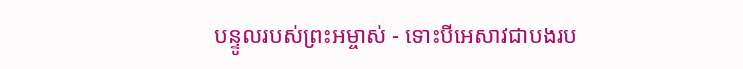បន្ទូលរបស់ព្រះអម្ចាស់ - ទោះបីអេសាវជាបងរប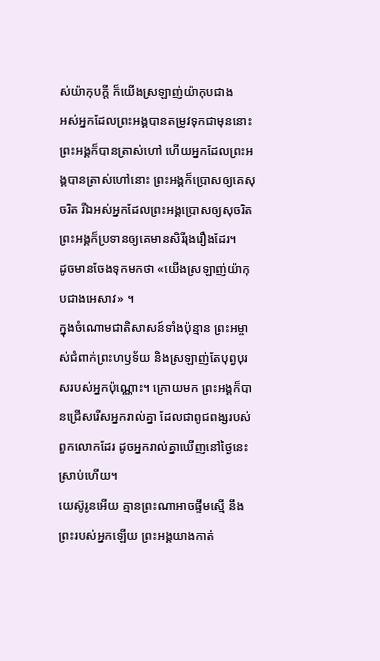ស់យ៉ាកុបក្ដី ក៏យើងស្រឡាញ់យ៉ាកុបជាង
អស់អ្នកដែលព្រះអង្គបានតម្រូវទុកជាមុននោះ ព្រះអង្គក៏បានត្រាស់ហៅ ហើយអ្នកដែលព្រះអង្គបានត្រាស់ហៅនោះ ព្រះអង្គក៏ប្រោសឲ្យគេសុចរិត រីឯអស់អ្នកដែលព្រះអង្គប្រោសឲ្យសុចរិត ព្រះអង្គក៏ប្រទានឲ្យគេមានសិរីរុងរឿងដែរ។
ដូចមានចែងទុកមកថា «យើងស្រឡាញ់យ៉ាកុបជាងអេសាវ» ។
ក្នុងចំណោមជាតិសាសន៍ទាំងប៉ុន្មាន ព្រះអម្ចាស់ជំពាក់ព្រះហឫទ័យ និងស្រឡាញ់តែបុព្វបុរសរបស់អ្នកប៉ុណ្ណោះ។ ក្រោយមក ព្រះអង្គក៏បានជ្រើសរើសអ្នករាល់គ្នា ដែលជាពូជពង្សរបស់ពួកលោកដែរ ដូចអ្នករាល់គ្នាឃើញនៅថ្ងៃនេះស្រាប់ហើយ។
យេស៊ូរូនអើយ គ្មានព្រះណាអាចផ្ទឹមស្មើ នឹងព្រះរបស់អ្នកឡើយ ព្រះអង្គយាងកាត់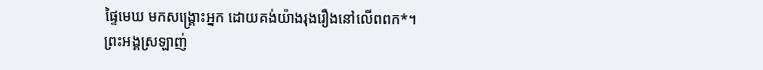ផ្ទៃមេឃ មកសង្គ្រោះអ្នក ដោយគង់យ៉ាងរុងរឿងនៅលើពពក*។
ព្រះអង្គស្រឡាញ់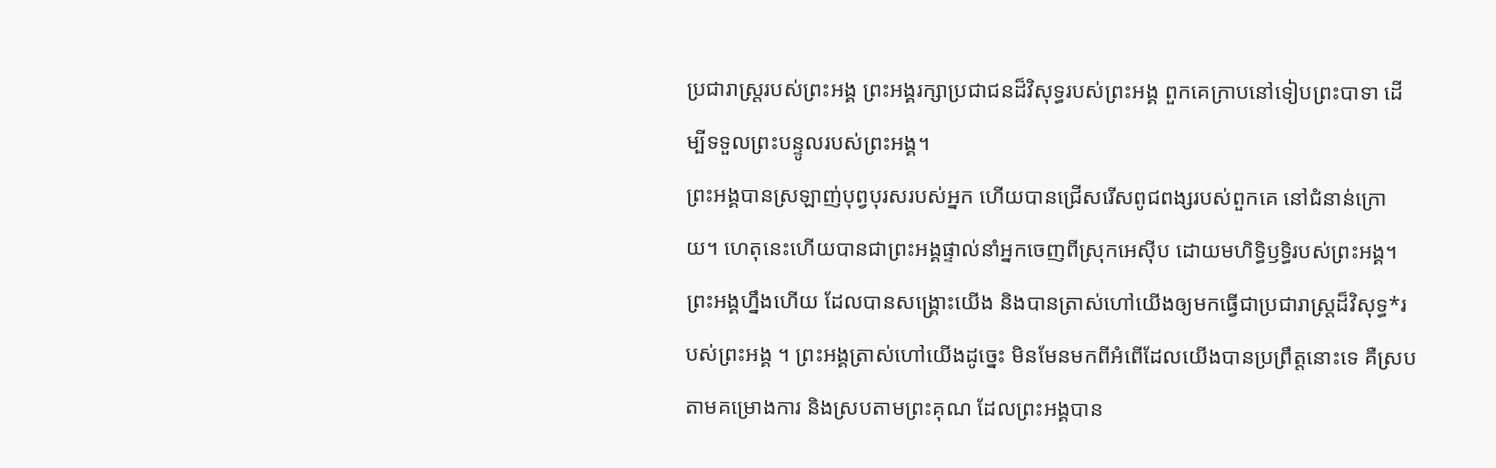ប្រជារាស្ត្ររបស់ព្រះអង្គ ព្រះអង្គរក្សាប្រជាជនដ៏វិសុទ្ធរបស់ព្រះអង្គ ពួកគេក្រាបនៅទៀបព្រះបាទា ដើម្បីទទួលព្រះបន្ទូលរបស់ព្រះអង្គ។
ព្រះអង្គបានស្រឡាញ់បុព្វបុរសរបស់អ្នក ហើយបានជ្រើសរើសពូជពង្សរបស់ពួកគេ នៅជំនាន់ក្រោយ។ ហេតុនេះហើយបានជាព្រះអង្គផ្ទាល់នាំអ្នកចេញពីស្រុកអេស៊ីប ដោយមហិទ្ធិឫទ្ធិរបស់ព្រះអង្គ។
ព្រះអង្គហ្នឹងហើយ ដែលបានសង្គ្រោះយើង និងបានត្រាស់ហៅយើងឲ្យមកធ្វើជាប្រជារាស្ត្រដ៏វិសុទ្ធ*របស់ព្រះអង្គ ។ ព្រះអង្គត្រាស់ហៅយើងដូច្នេះ មិនមែនមកពីអំពើដែលយើងបានប្រព្រឹត្តនោះទេ គឺស្របតាមគម្រោងការ និងស្របតាមព្រះគុណ ដែលព្រះអង្គបាន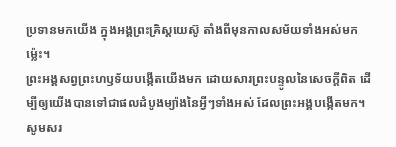ប្រទានមកយើង ក្នុងអង្គព្រះគ្រិស្តយេស៊ូ តាំងពីមុនកាលសម័យទាំងអស់មកម៉្លេះ។
ព្រះអង្គសព្វព្រះហឫទ័យបង្កើតយើងមក ដោយសារព្រះបន្ទូលនៃសេចក្ដីពិត ដើម្បីឲ្យយើងបានទៅជាផលដំបូងម្យ៉ាងនៃអ្វីៗទាំងអស់ ដែលព្រះអង្គបង្កើតមក។
សូមសរ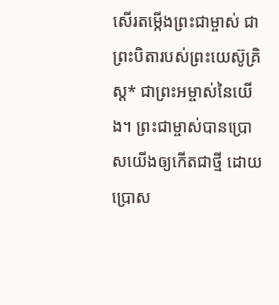សើរតម្កើងព្រះជាម្ចាស់ ជាព្រះបិតារបស់ព្រះយេស៊ូគ្រិស្ត* ជាព្រះអម្ចាស់នៃយើង។ ព្រះជាម្ចាស់បានប្រោសយើងឲ្យកើតជាថ្មី ដោយប្រោស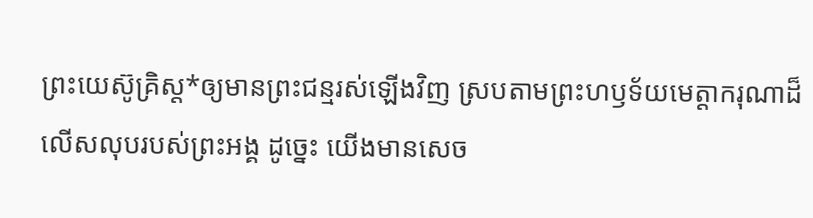ព្រះយេស៊ូគ្រិស្ត*ឲ្យមានព្រះជន្មរស់ឡើងវិញ ស្របតាមព្រះហឫទ័យមេត្តាករុណាដ៏លើសលុបរបស់ព្រះអង្គ ដូច្នេះ យើងមានសេច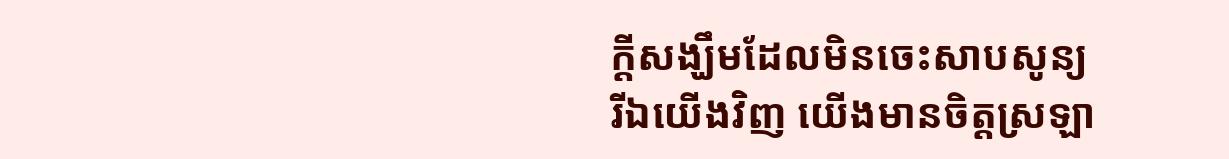ក្ដីសង្ឃឹមដែលមិនចេះសាបសូន្យ
រីឯយើងវិញ យើងមានចិត្តស្រឡា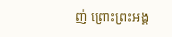ញ់ ព្រោះព្រះអង្គ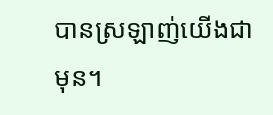បានស្រឡាញ់យើងជាមុន។